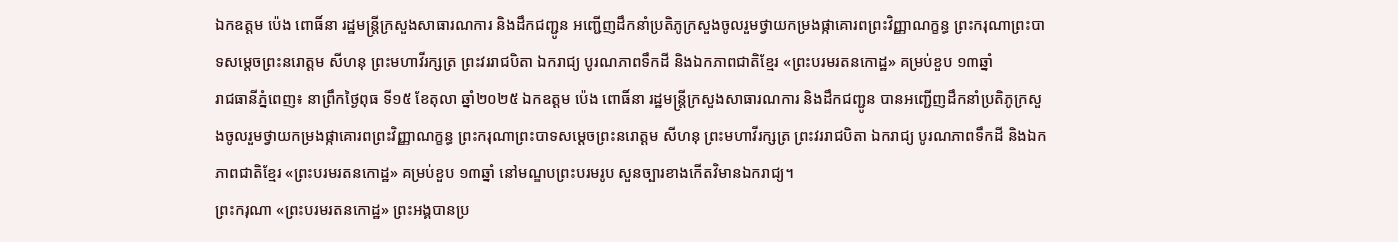ឯកឧត្តម ប៉េង ពោធិ៍នា រដ្ឋមន្ត្រីក្រសួងសាធារណការ និងដឹកជញ្ជូន អញ្ជើញដឹកនាំប្រតិភូក្រសួងចូលរួមថ្វាយកម្រងផ្កាគោរពព្រះវិញ្ញាណក្ខន្ធ ព្រះករុណាព្រះបាទសម្ដេចព្រះនរោត្ដម សីហនុ ព្រះមហាវីរក្សត្រ ព្រះវររាជបិតា ឯករាជ្យ បូរណភាពទឹកដី និងឯកភាពជាតិខ្មែរ «ព្រះបរមរតនកោដ្ឋ» គម្រប់ខួប ១៣ឆ្នាំ
រាជធានីភ្នំពេញ៖ នាព្រឹកថ្ងៃពុធ ទី១៥ ខែតុលា ឆ្នាំ២០២៥ ឯកឧត្តម ប៉េង ពោធិ៍នា រដ្ឋមន្ត្រីក្រសួងសាធារណការ និងដឹកជញ្ជូន បានអញ្ជើញដឹកនាំប្រតិភូក្រសួងចូលរួមថ្វាយកម្រងផ្កាគោរពព្រះវិញ្ញាណក្ខន្ធ ព្រះករុណាព្រះបាទសម្ដេចព្រះនរោត្ដម សីហនុ ព្រះមហាវីរក្សត្រ ព្រះវររាជបិតា ឯករាជ្យ បូរណភាពទឹកដី និងឯកភាពជាតិខ្មែរ «ព្រះបរមរតនកោដ្ឋ» គម្រប់ខួប ១៣ឆ្នាំ នៅមណ្ឌបព្រះបរមរូប សួនច្បារខាងកើតវិមានឯករាជ្យ។
ព្រះករុណា «ព្រះបរមរតនកោដ្ឋ» ព្រះអង្គបានប្រ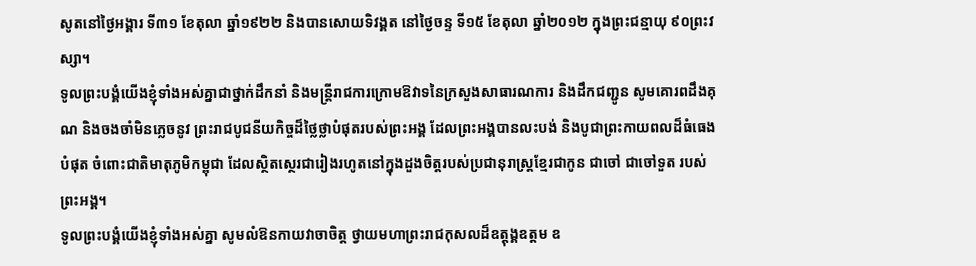សូតនៅថ្ងៃអង្គារ ទី៣១ ខែតុលា ឆ្នាំ១៩២២ និងបានសោយទិវង្គត នៅថ្ងៃចន្ទ ទី១៥ ខែតុលា ឆ្នាំ២០១២ ក្នុងព្រះជន្មាយុ ៩០ព្រះវស្សា។
ទូលព្រះបង្គំយើងខ្ញុំទាំងអស់គ្នាជាថ្នាក់ដឹកនាំ និងមន្ត្រីរាជការក្រោមឱវាទនៃក្រសួងសាធារណការ និងដឹកជញ្ជូន សូមគោរពដឹងគុណ និងចងចាំមិនភ្លេចនូវ ព្រះរាជបូជនីយកិច្ចដ៏ថ្លៃថ្លាបំផុតរបស់ព្រះអង្គ ដែលព្រះអង្គបានលះបង់ និងបូជាព្រះកាយពលដ៏ធំធេងបំផុត ចំពោះជាតិមាតុភូមិកម្ពុជា ដែលស្ថិតស្ថេរជារៀងរហូតនៅក្នុងដួងចិត្តរបស់ប្រជានុរាស្ត្រខ្មែរជាកូន ជាចៅ ជាចៅទួត របស់ព្រះអង្គ។
ទូលព្រះបង្គំយើងខ្ញុំទាំងអស់គ្នា សូមលំឱនកាយវាចាចិត្ត ថ្វាយមហាព្រះរាជកុសលដ៏ឧត្តុង្គឧត្តម ឧ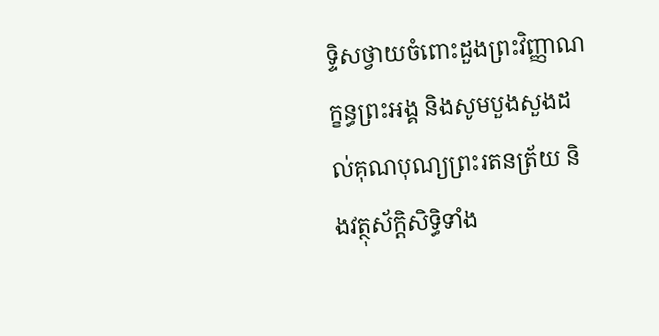ទ្ទិសថ្វាយចំពោះដួងព្រះវិញ្ញាណក្ខន្ធព្រះអង្គ និងសូមបួងសួងដល់គុណបុណ្យព្រះរតនត្រ័យ និងវត្ថុស័ក្តិសិទ្ធិទាំង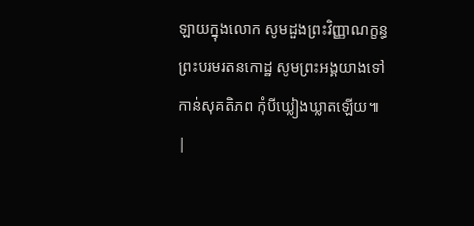ឡាយក្នុងលោក សូមដួងព្រះវិញ្ញាណក្ខន្ធ ព្រះបរមរតនកោដ្ឋ សូមព្រះអង្គយាងទៅកាន់សុគតិភព កុំបីឃ្លៀងឃ្លាតឡើយ៕
|